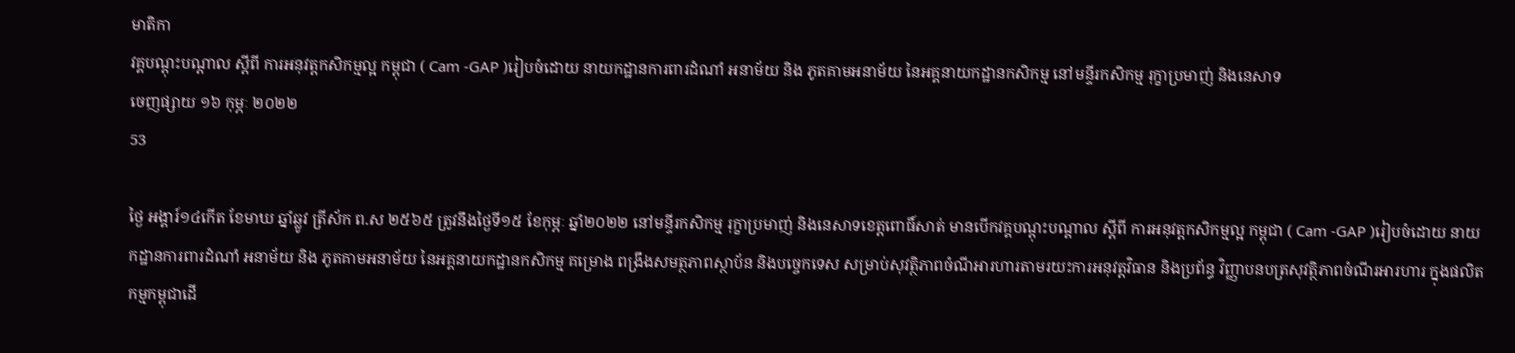មាតិកា
វគ្គបណ្តុះបណ្តាល ស្តីពី ការអនុវត្តកសិកម្មល្អ កម្ពុជា ( Cam -GAP )រៀបចំដោយ នាយកដ្ឋានការពារដំណាំ អនាម័យ និង ភូតគាមអនាម័យ នៃអគ្គនាយកដ្ឋានកសិកម្ម នៅមន្ទីរកសិកម្ម រុក្ខាប្រមាញ់ និងនេសាទ
ចេញផ្សាយ ១៦ កុម្ភៈ ២០២២
53

ថ្ងៃ អង្គារ៍១៤កើត ខែមាឃ ឆ្នាំឆ្លូវ ត្រីស័ក ព.ស ២៥៦៥ ត្រូវនឹងថ្ងៃទី១៥ ខែកុម្ភៈ ឆ្នាំ២០២២ នៅមន្ទីរកសិកម្ម រុក្ខាប្រមាញ់ និងនេសាទខេត្តពោធិ៍សាត់ មានបើកវគ្គបណ្តុះបណ្តាល ស្តីពី ការអនុវត្តកសិកម្មល្អ កម្ពុជា ( Cam -GAP )រៀបចំដោយ នាយកដ្ឋានការពារដំណាំ អនាម័យ និង ភូតគាមអនាម័យ នៃអគ្គនាយកដ្ឋានកសិកម្ម គម្រោង ពង្រឹងសមត្ថភាពស្ថាប័ន និងបច្ចេកទេស សម្រាប់សុវត្ថិភាពចំណីអារហារតាមរយះការអនុវត្តវិធាន និងប្រព័ន្ធ វិញ្ញាបនបត្រសុវត្ថិភាពចំណីរអារហារ ក្នុងផលិតកម្មកម្ពុជាដើ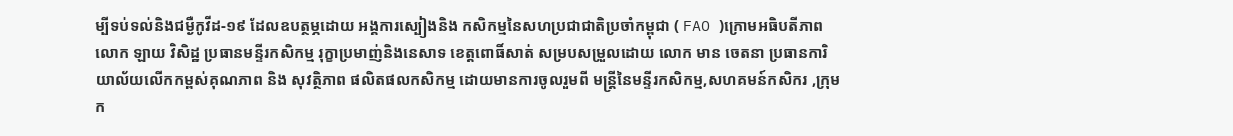ម្បីទប់ទល់និងជម្ងឺកូវីដ-១៩ ដែលឧបត្ថម្ភដោយ អង្គការស្បៀងនិង កសិកម្មនៃសហប្រជាជាតិប្រចាំកម្ពុជា ( FAO )ក្រោមអធិបតីភាព លោក ឡាយ វិសិដ្ឋ ប្រធានមន្ទីរកសិកម្ម រុក្ខាប្រមាញ់និងនេសាទ ខេត្តពោធិ៍សាត់ សម្របសម្រួលដោយ លោក មាន ចេតនា ប្រធានការិយាល័យលើកកម្ពស់គុណភាព និង សុវត្ថិភាព ផលិតផលកសិកម្ម ដោយមានការចូលរួមពី មន្ត្រីនៃមន្ទីរកសិកម្ម,សហគមន៍កសិករ ,ក្រុមក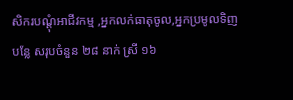សិករបណ្តុំអាជីវកម្ម ,អ្នកលក់ធាតុចូល,អ្នកប្រមូលទិញបន្លែ សរុបចំនួន ២៨ នាក់ ស្រី ១៦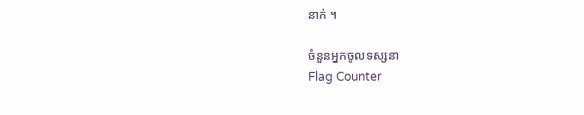នាក់ ។

ចំនួនអ្នកចូលទស្សនា
Flag Counter